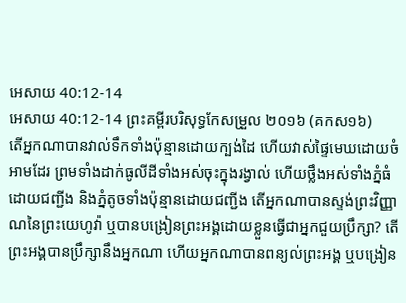អេសាយ 40:12-14
អេសាយ 40:12-14 ព្រះគម្ពីរបរិសុទ្ធកែសម្រួល ២០១៦ (គកស១៦)
តើអ្នកណាបានវាល់ទឹកទាំងប៉ុន្មានដោយក្បង់ដៃ ហើយវាស់ផ្ទៃមេឃដោយចំអាមដែរ ព្រមទាំងដាក់ធូលីដីទាំងអស់ចុះក្នុងរង្វាល់ ហើយថ្លឹងអស់ទាំងភ្នំធំ ដោយជញ្ជីង និងភ្នំតូចទាំងប៉ុន្មានដោយជញ្ជីង តើអ្នកណាបានស្ទង់ព្រះវិញ្ញាណនៃព្រះយេហូវ៉ា ឬបានបង្រៀនព្រះអង្គដោយខ្លួនធ្វើជាអ្នកជួយប្រឹក្សា? តើព្រះអង្គបានប្រឹក្សានឹងអ្នកណា ហើយអ្នកណាបានពន្យល់ព្រះអង្គ ឬបង្រៀន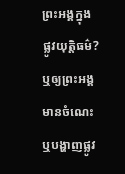ព្រះអង្គក្នុងផ្លូវយុត្តិធម៌? ឬឲ្យព្រះអង្គមានចំណេះ ឬបង្ហាញផ្លូវ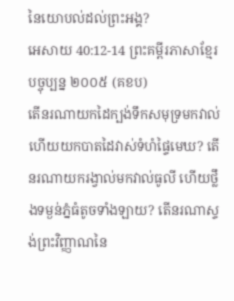នៃយោបល់ដល់ព្រះអង្គ?
អេសាយ 40:12-14 ព្រះគម្ពីរភាសាខ្មែរបច្ចុប្បន្ន ២០០៥ (គខប)
តើនរណាយកដៃក្បង់ទឹកសមុទ្រមកវាល់ ហើយយកបាតដៃវាស់ទំហំផ្ទៃមេឃ? តើនរណាយករង្វាល់មកវាល់ធូលី ហើយថ្លឹងទម្ងន់ភ្នំធំតូចទាំងឡាយ? តើនរណាស្ទង់ព្រះវិញ្ញាណនៃ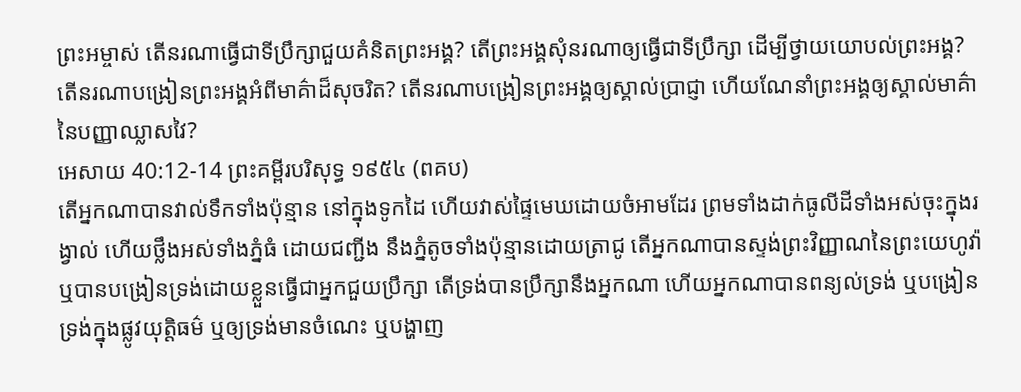ព្រះអម្ចាស់ តើនរណាធ្វើជាទីប្រឹក្សាជួយគំនិតព្រះអង្គ? តើព្រះអង្គសុំនរណាឲ្យធ្វើជាទីប្រឹក្សា ដើម្បីថ្វាយយោបល់ព្រះអង្គ? តើនរណាបង្រៀនព្រះអង្គអំពីមាគ៌ាដ៏សុចរិត? តើនរណាបង្រៀនព្រះអង្គឲ្យស្គាល់ប្រាជ្ញា ហើយណែនាំព្រះអង្គឲ្យស្គាល់មាគ៌ា នៃបញ្ញាឈ្លាសវៃ?
អេសាយ 40:12-14 ព្រះគម្ពីរបរិសុទ្ធ ១៩៥៤ (ពគប)
តើអ្នកណាបានវាល់ទឹកទាំងប៉ុន្មាន នៅក្នុងទូកដៃ ហើយវាស់ផ្ទៃមេឃដោយចំអាមដែរ ព្រមទាំងដាក់ធូលីដីទាំងអស់ចុះក្នុងរង្វាល់ ហើយថ្លឹងអស់ទាំងភ្នំធំ ដោយជញ្ជីង នឹងភ្នំតូចទាំងប៉ុន្មានដោយត្រាជូ តើអ្នកណាបានស្ទង់ព្រះវិញ្ញាណនៃព្រះយេហូវ៉ា ឬបានបង្រៀនទ្រង់ដោយខ្លួនធ្វើជាអ្នកជួយប្រឹក្សា តើទ្រង់បានប្រឹក្សានឹងអ្នកណា ហើយអ្នកណាបានពន្យល់ទ្រង់ ឬបង្រៀនទ្រង់ក្នុងផ្លូវយុត្តិធម៌ ឬឲ្យទ្រង់មានចំណេះ ឬបង្ហាញ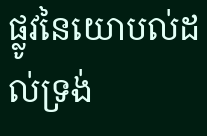ផ្លូវនៃយោបល់ដល់ទ្រង់